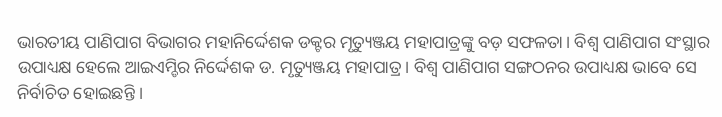ଭାରତୀୟ ପାଣିପାଗ ବିଭାଗର ମହାନିର୍ଦ୍ଦେଶକ ଡକ୍ଟର ମୃତ୍ୟୁଞ୍ଜୟ ମହାପାତ୍ରଙ୍କୁ ବଡ଼ ସଫଳତା। ବିଶ୍ୱ ପାଣିପାଗ ସଂସ୍ଥାର ଉପାଧ୍ୟକ୍ଷ ହେଲେ ଆଇଏମ୍ଡିର ନିର୍ଦ୍ଦେଶକ ଡ. ମୃତ୍ୟୁଞ୍ଜୟ ମହାପାତ୍ର । ବିଶ୍ୱ ପାଣିପାଗ ସଙ୍ଗଠନର ଉପାଧ୍ୟକ୍ଷ ଭାବେ ସେ ନିର୍ବାଚିତ ହୋଇଛନ୍ତି ।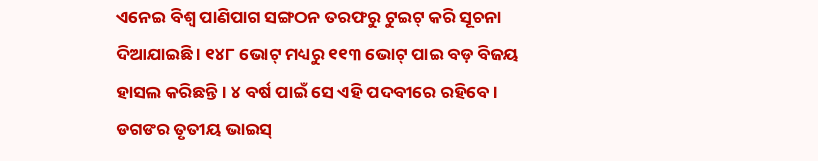ଏନେଇ ବିଶ୍ୱ ପାଣିପାଗ ସଙ୍ଗଠନ ତରଫରୁ ଟୁଇଟ୍ କରି ସୂଚନା ଦିଆଯାଇଛି । ୧୪୮ ଭୋଟ୍ ମଧ୍ୟରୁ ୧୧୩ ଭୋଟ୍ ପାଇ ବଡ଼ ବିଜୟ ହାସଲ କରିଛନ୍ତି। ୪ ବର୍ଷ ପାଇଁ ସେ ଏହି ପଦବୀରେ ରହିବେ । ଡଗଙର ତୃତୀୟ ଭାଇସ୍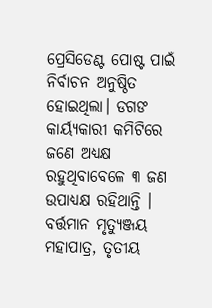ପ୍ରେସିଡେଣ୍ଟ ପୋଷ୍ଟ ପାଇଁ ନିର୍ବାଚନ ଅନୁଷ୍ଠିତ ହୋଇଥିଲା। ଡଗଙ କାର୍ୟ୍ୟକାରୀ କମିଟିରେ ଜଣେ ଅଧ୍ୟକ୍ଷ ରହୁଥିବାବେଳେ ୩ ଜଣ ଉପାଧ୍ୟକ୍ଷ ରହିଥାନ୍ତି । ବର୍ତ୍ତମାନ ମୃତ୍ୟୁଞ୍ଜୟ ମହାପାତ୍ର, ତୃତୀୟ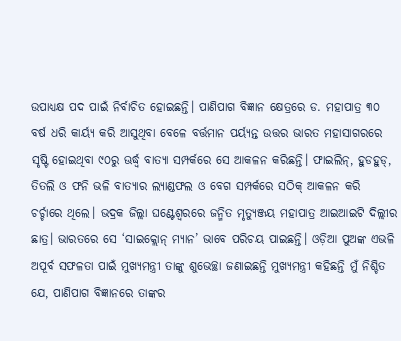ଉପାଧ୍ୟକ୍ଷ ପଦ ପାଇଁ ନିର୍ବାଚିତ ହୋଇଛନ୍ତି। ପାଣିପାଗ ବିଜ୍ଞାନ କ୍ଷେତ୍ରରେ ଡ. ମହାପାତ୍ର ୩୦ ବର୍ଷ ଧରି କାର୍ୟ୍ୟ କରି ଆସୁଥିବା ବେଳେ ବର୍ତ୍ତମାନ ପର୍ୟ୍ୟନ୍ତ ଉତ୍ତର ଭାରତ ମହାସାଗରରେ ସୃଷ୍ଟି ହୋଇଥିବା ୯୦ରୁ ଊର୍ଦ୍ଧ୍ବ ବାତ୍ୟା ସମ୍ପର୍କରେ ସେ ଆକଳନ କରିଛନ୍ତି। ଫାଇଲିନ୍, ହୁଡହୁଡ୍, ତିତଲି ଓ ଫନି ଭଳି ବାତ୍ୟାର ଲ୍ୟାଣ୍ଡଫଲ ଓ ବେଗ ସମ୍ପର୍କରେ ସଠିକ୍ ଆକଳନ କରି ଚର୍ଚ୍ଚାରେ ଥିଲେ। ଭଦ୍ରକ ଜିଲ୍ଲା ଘଣ୍ଟେଶ୍ୱରରେ ଜନ୍ମିତ ମୃତ୍ୟୁଞ୍ଜୟ ମହାପାତ୍ର ଆଇଆଇଟି ଦିଲ୍ଲୀର ଛାତ୍ର। ଭାରତରେ ସେ ‘ସାଇକ୍ଲୋନ୍ ମ୍ୟାନ’ ଭାବେ ପରିଚୟ ପାଇଛନ୍ତି। ଓଡ଼ିଆ ପୁଅଙ୍କ ଏଭଳି ଅପୂର୍ବ ସଫଳତା ପାଇଁ ମୁଖ୍ୟମନ୍ତ୍ରୀ ତାଙ୍କୁ ଶୁଭେଚ୍ଛା ଜଣାଇଛନ୍ତି ମୁଖ୍ୟମନ୍ତ୍ରୀ କହିଛନ୍ତି ମୁଁ ନିଶ୍ଚିତ ଯେ, ପାଣିପାଗ ବିଜ୍ଞାନରେ ତାଙ୍କର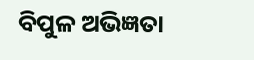ବିପୁଳ ଅଭିଜ୍ଞତା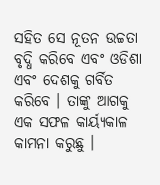ସହିତ ସେ ନୂତନ ଉଚ୍ଚତା ବୃଦ୍ଧି କରିବେ ଏବଂ ଓଡିଶା ଏବଂ ଦେଶକୁ ଗର୍ବିତ କରିବେ । ତାଙ୍କୁ ଆଗକୁ ଏକ ସଫଳ କାର୍ୟ୍ୟକାଳ କାମନା କରୁଛୁ ।